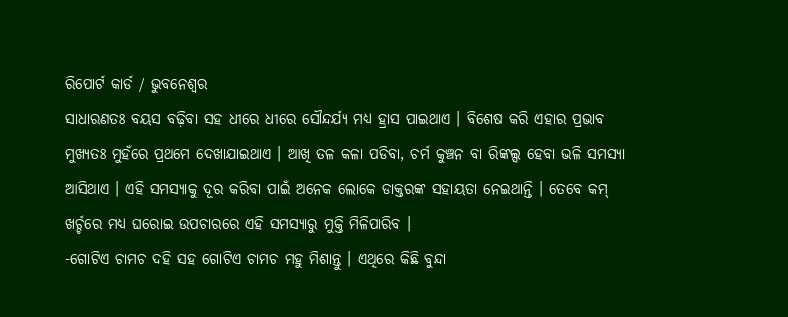ରିପୋର୍ଟ କାର୍ଡ / ଭୁବନେଶ୍ୱର
ସାଧାରଣତଃ ବୟସ ବଢ଼ିବା ସହ ଧୀରେ ଧୀରେ ସୌନ୍ଦର୍ଯ୍ୟ ମଧ୍ୟ ହ୍ରାସ ପାଇଥାଏ । ବିଶେଷ କରି ଏହାର ପ୍ରଭାବ ମୁଖ୍ୟତଃ ମୁହଁରେ ପ୍ରଥମେ ଦେଖାଯାଇଥାଏ । ଆଖି ତଳ କଳା ପଡିବା, ଚର୍ମ କୁଞ୍ଚନ ବା ରିଙ୍କଲ୍ସ ହେବା ଭଳି ସମସ୍ୟା ଆସିଥାଏ । ଏହି ସମସ୍ୟାକୁ ଦୂର କରିବା ପାଇଁ ଅନେକ ଲୋକେ ଡାକ୍ତରଙ୍କ ସହାୟତା ନେଇଥାନ୍ତି । ତେବେ କମ୍ ଖର୍ଚ୍ଚରେ ମଧ୍ୟ ଘରୋଇ ଉପଚାରରେ ଏହି ସମସ୍ୟାରୁ ମୁକ୍ତି ମିଳିପାରିବ ।
-ଗୋଟିଏ ଚାମଚ ଦହି ସହ ଗୋଟିଏ ଚାମଚ ମହୁ ମିଶାନ୍ତୁ । ଏଥିରେ କିଛି ବୁନ୍ଦା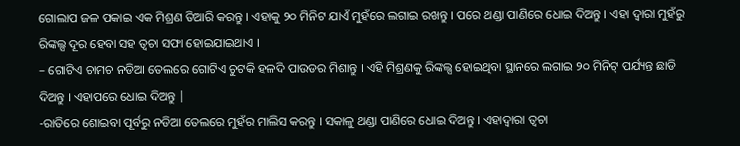ଗୋଲାପ ଜଳ ପକାଇ ଏକ ମିଶ୍ରଣ ତିଆରି କରନ୍ତୁ । ଏହାକୁ ୨୦ ମିନିଟ ଯାଏଁ ମୁହଁରେ ଲଗାଇ ରଖନ୍ତୁ । ପରେ ଥଣ୍ଡା ପାଣିରେ ଧୋଇ ଦିଅନ୍ତୁ । ଏହା ଦ୍ୱାରା ମୁହଁରୁ ରିଙ୍କଲ୍ସ ଦୂର ହେବା ସହ ତ୍ୱଚା ସଫା ହୋଇଯାଇଥାଏ ।
– ଗୋଟିଏ ଚାମଚ ନଡିଆ ତେଲରେ ଗୋଟିଏ ଚୁଟକି ହଳଦି ପାଉଡର ମିଶାନ୍ତୁ । ଏହି ମିଶ୍ରଣକୁ ରିଙ୍କଲ୍ସ ହୋଇଥିବା ସ୍ଥାନରେ ଲଗାଇ ୨୦ ମିନିଟ୍ ପର୍ଯ୍ୟନ୍ତ ଛାଡି ଦିଅନ୍ତୁ । ଏହାପରେ ଧୋଇ ଦିଅନ୍ତୁ |
-ରାତିରେ ଶୋଇବା ପୂର୍ବରୁ ନଡିଆ ତେଲରେ ମୁହଁର ମାଲିସ କରନ୍ତୁ । ସକାଳୁ ଥଣ୍ଡା ପାଣିରେ ଧୋଇ ଦିଅନ୍ତୁ । ଏହାଦ୍ୱାରା ତ୍ୱଚା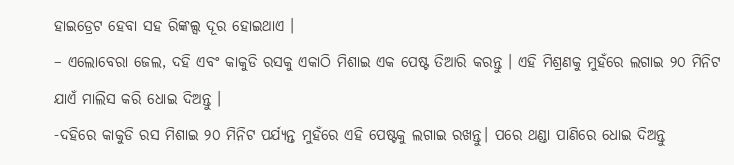ହାଇଡ୍ରେଟ ହେବା ସହ ରିଙ୍କଲ୍ସ ଦୂର ହୋଇଥାଏ ।
– ଏଲୋବେରା ଜେଲ, ଦହି ଏବଂ କାକୁଡି ରସକୁ ଏକାଠି ମିଶାଇ ଏକ ପେଷ୍ଟ ତିଆରି କରନ୍ତୁ । ଏହି ମିଶ୍ରଣକୁ ମୁହଁରେ ଲଗାଇ ୨୦ ମିନିଟ ଯାଏଁ ମାଲିସ କରି ଧୋଇ ଦିଅନ୍ତୁ ।
-ଦହିରେ କାକୁଡି ରସ ମିଶାଇ ୨୦ ମିନିଟ ପର୍ଯ୍ୟନ୍ତ ମୁହଁରେ ଏହି ପେଷ୍ଟକୁ ଲଗାଇ ରଖନ୍ତୁ। ପରେ ଥଣ୍ଡା ପାଣିରେ ଧୋଇ ଦିଅନ୍ତୁ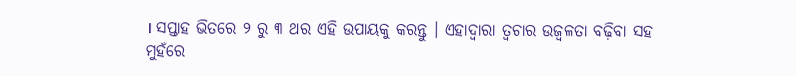। ସପ୍ତାହ ଭିତରେ ୨ ରୁ ୩ ଥର ଏହି ଉପାୟକୁ କରନ୍ତୁ । ଏହାଦ୍ୱାରା ତ୍ୱଚାର ଉଜ୍ୱଳତା ବଢ଼ିବା ସହ ମୁହଁରେ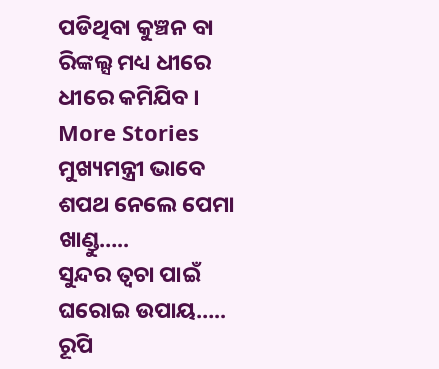ପଡିଥିବା କୁଞ୍ଚନ ବା ରିଙ୍କଲ୍ସ ମଧ୍ୟ ଧୀରେ ଧୀରେ କମିଯିବ ।
More Stories
ମୁଖ୍ୟମନ୍ତ୍ରୀ ଭାବେ ଶପଥ ନେଲେ ପେମା ଖାଣ୍ଡୁ…..
ସୁନ୍ଦର ତ୍ୱଚା ପାଇଁ ଘରୋଇ ଉପାୟ…..
ରୂପି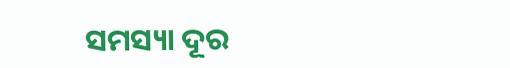ସମସ୍ୟା ଦୂର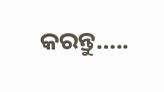କରନ୍ତୁ…..